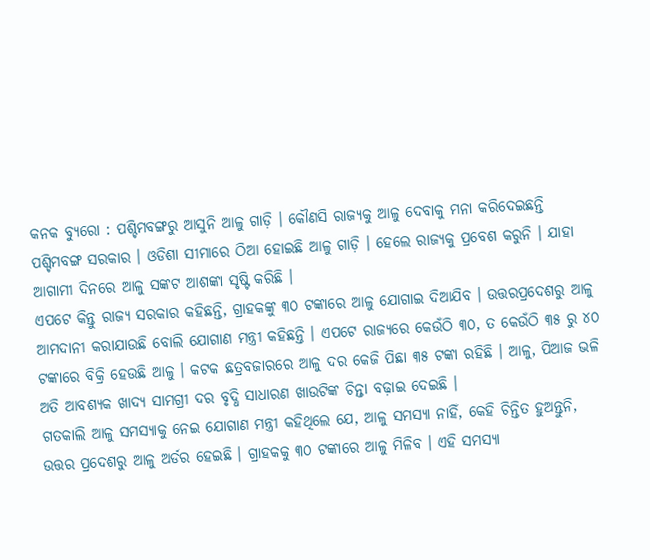କନକ ବ୍ୟୁରୋ : ପଶ୍ଚିମବଙ୍ଗରୁ ଆସୁନି ଆଳୁ ଗାଡ଼ି । କୌଣସି ରାଜ୍ୟକୁ ଆଳୁ ଦେବାକୁ ମନା କରିଦେଇଛନ୍ତି ପଶ୍ଚିମବଙ୍ଗ ସରକାର । ଓଡିଶା ସୀମାରେ ଠିଆ ହୋଇଛି ଆଳୁ ଗାଡ଼ି । ହେଲେ ରାଜ୍ୟକୁ ପ୍ରବେଶ କରୁନି । ଯାହା ଆଗାମୀ ଦିନରେ ଆଳୁ ସଙ୍କଟ ଆଶଙ୍କା ସୃଷ୍ଟି କରିଛି ।
ଏପଟେ କିନ୍ତୁ ରାଜ୍ୟ ସରକାର କହିଛନ୍ତି, ଗ୍ରାହକଙ୍କୁ ୩୦ ଟଙ୍କାରେ ଆଳୁ ଯୋଗାଇ ଦିଆଯିବ । ଉତ୍ତରପ୍ରଦେଶରୁ ଆଳୁ ଆମଦାନୀ କରାଯାଉଛି ବୋଲି ଯୋଗାଣ ମନ୍ତ୍ରୀ କହିଛନ୍ତି । ଏପଟେ ରାଜ୍ୟରେ କେଉଁଠି ୩୦, ତ କେଉଁଠି ୩୫ ରୁ ୪୦ ଟଙ୍କାରେ ବିକ୍ରି ହେଉଛି ଆଳୁ । କଟକ ଛତ୍ରବଜାରରେ ଆଳୁ ଦର କେଜି ପିଛା ୩୫ ଟଙ୍କା ରହିଛି । ଆଳୁ, ପିଆଜ ଭଳି ଅତି ଆବଶ୍ୟକ ଖାଦ୍ୟ ସାମଗ୍ରୀ ଦର ବୃଦ୍ଧି ସାଧାରଣ ଖାଉଟିଙ୍କ ଚିନ୍ତା ବଢ଼ାଇ ଦେଇଛି ।
ଗତକାଲି ଆଳୁ ସମସ୍ୟାକୁ ନେଇ ଯୋଗାଣ ମନ୍ତ୍ରୀ କହିଥିଲେ ଯେ, ଆଳୁ ସମସ୍ୟା ନାହିଁ, କେହି ଚିନ୍ତିତ ହୁଅନ୍ତୁନି, ଉତ୍ତର ପ୍ରଦେଶରୁ ଆଳୁ ଅର୍ଡର ହେଇଛି । ଗ୍ରାହକକୁ ୩୦ ଟଙ୍କାରେ ଆଳୁ ମିଳିବ । ଏହି ସମସ୍ୟା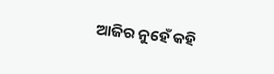ଆଜିର ନୁହେଁ କହି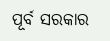ପୂର୍ବ ସରକାର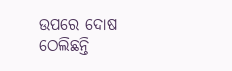ଉପରେ ଦୋଷ ଠେଲିଛନ୍ତି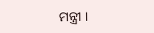ମନ୍ତ୍ରୀ ।